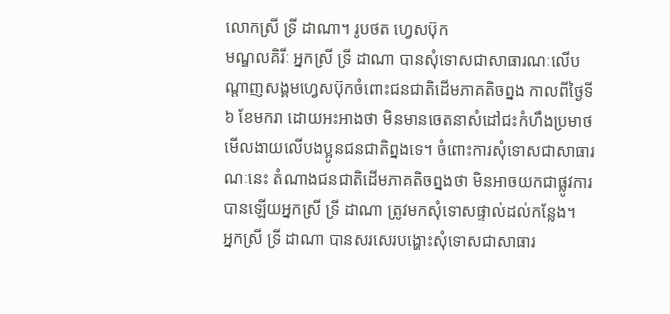លោកស្រី ទ្រី ដាណា។ រូបថត ហ្វេសប៊ុក
មណ្ឌលគិរីៈ អ្នកស្រី ទ្រី ដាណា បានសុំទោសជាសាធារណៈលើបណ្តាញសង្គមហ្វេសប៊ុកចំពោះជនជាតិដើមភាគតិចព្នង កាលពីថ្ងៃទី ៦ ខែមករា ដោយអះអាងថា មិនមានចេតនាសំដៅជះកំហឹងប្រមាថមើលងាយលើបងប្អូនជនជាតិព្នងទេ។ ចំពោះការសុំទោសជាសាធារណៈនេះ តំណាងជនជាតិដើមភាគតិចព្នងថា មិនអាចយកជាផ្លូវការបានឡើយអ្នកស្រី ទ្រី ដាណា ត្រូវមកសុំទោសផ្ទាល់ដល់កន្លែង។
អ្នកស្រី ទ្រី ដាណា បានសរសេរបង្ហោះសុំទោសជាសាធារ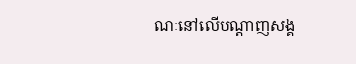ណៈនៅលើបណ្តាញសង្គ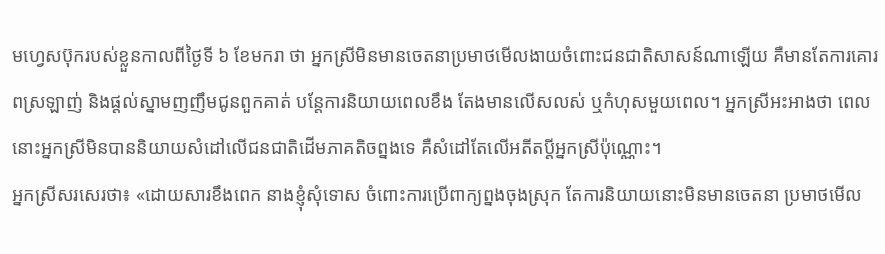មហ្វេសប៊ុករបស់ខ្លួនកាលពីថ្ងៃទី ៦ ខែមករា ថា អ្នកស្រីមិនមានចេតនាប្រមាថមើលងាយចំពោះជនជាតិសាសន៍ណាឡើយ គឺមានតែការគោរពស្រឡាញ់ និងផ្ដល់ស្នាមញញឹមជូនពួកគាត់ បន្តែការនិយាយពេលខឹង តែងមានលើសលស់ ឬកំហុសមួយពេល។ អ្នកស្រីអះអាងថា ពេលនោះអ្នកស្រីមិនបាននិយាយសំដៅលើជនជាតិដើមភាគតិចព្នងទេ គឺសំដៅតែលើអតីតប្ដីអ្នកស្រីប៉ុណ្ណោះ។
អ្នកស្រីសរសេរថា៖ «ដោយសារខឹងពេក នាងខ្ញុំសុំទោស ចំពោះការប្រើពាក្យព្នងចុងស្រុក តែការនិយាយនោះមិនមានចេតនា ប្រមាថមើល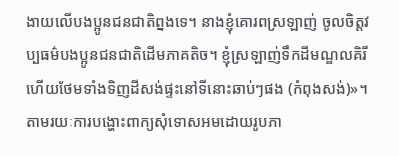ងាយលើបងប្អូនជនជាតិព្នងទេ។ នាងខ្ញុំគោរពស្រឡាញ់ ចូលចិត្តវប្បធម៌បងប្អូនជនជាតិដើមភាគតិច។ ខ្ញុំស្រឡាញ់ទឹកដីមណ្ឌលគិរី ហើយថែមទាំងទិញដីសង់ផ្ទះនៅទីនោះឆាប់ៗផង (កំពុងសង់)»។
តាមរយៈការបង្ហោះពាក្យសុំទោសអមដោយរូបភា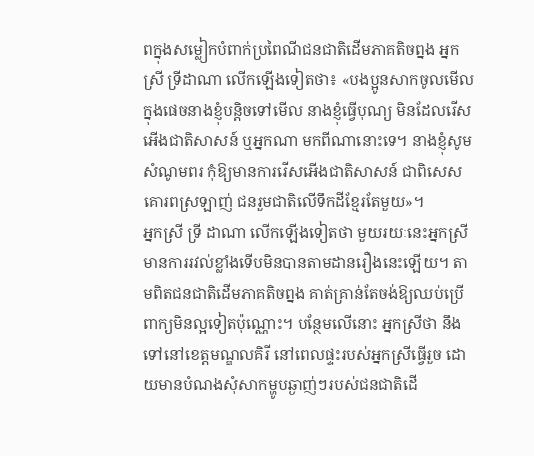ពក្នុងសម្លៀកបំពាក់ប្រពៃណីជនជាតិដើមភាគតិចព្នង អ្នកស្រី ទ្រីដាណា លើកឡើងទៀតថា៖ «បងប្អូនសាកចូលមើលក្នុងផេចនាងខ្ញុំបន្តិចទៅមើល នាងខ្ញុំធ្វើបុណ្យ មិនដែលរើសអើងជាតិសាសន៍ ឬអ្នកណា មកពីណានោះទេ។ នាងខ្ញុំសូមសំណូមពរ កុំឱ្យមានការរើសអើងជាតិសាសន៍ ជាពិសេសគោរពស្រឡាញ់ ជនរួមជាតិលើទឹកដីខ្មែរតែមួយ»។
អ្នកស្រី ទ្រី ដាណា លើកឡើងទៀតថា មួយរយៈនេះអ្នកស្រីមានការរវល់ខ្លាំងទើបមិនបានតាមដានរឿងនេះឡើយ។ តាមពិតជនជាតិដើមភាគតិចព្នង គាត់គ្រាន់តែចង់ឱ្យឈប់ប្រើពាក្យមិនល្អទៀតប៉ុណ្ណោះ។ បន្ថែមលើនោះ អ្នកស្រីថា នឹងទៅនៅខេត្តមណ្ឌលគិរី នៅពេលផ្ទះរបស់អ្នកស្រីធ្វើរួច ដោយមានបំណងសុំសាកម្ហូបឆ្ងាញ់ៗរបស់ជនជាតិដើ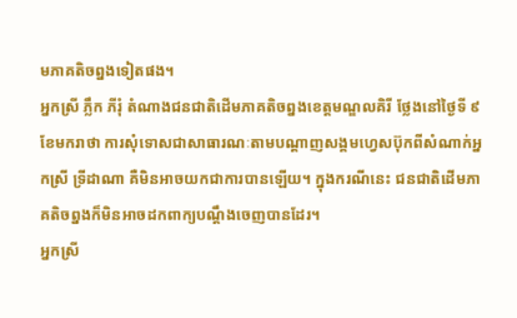មភាគតិចព្នងទៀតផង។
អ្នកស្រី ភ្លឹក ភីរុំ តំណាងជនជាតិដើមភាគតិចព្នងខេត្តមណ្ឌលគិរី ថ្លែងនៅថ្ងៃទី ៩ ខែមករាថា ការសុំទោសជាសាធារណៈតាមបណ្តាញសង្គមហ្វេសប៊ុកពីសំណាក់អ្នកស្រី ទ្រីដាណា គឺមិនអាចយកជាការបានឡើយ។ ក្នុងករណីនេះ ជនជាតិដើមភាគតិចព្នងក៏មិនអាចដកពាក្យបណ្តឹងចេញបានដែរ។
អ្នកស្រី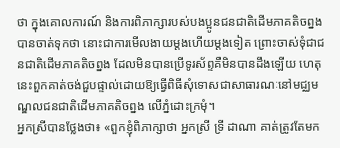ថា ក្នុងគោលការណ៍ និងការពិភាក្សារបស់បងប្អូនជនជាតិដើមភាគតិចព្នង បានចាត់ទុកថា នោះជាការមើលងាយម្តងហើយម្តងទៀត ព្រោះចាស់ទុំជាជនជាតិដើមភាគតិចព្នង ដែលមិនបានប្រើទូរស័ព្ទគឺមិនបានដឹងឡើយ ហេតុនេះពួកគាត់ចង់ជួបផ្ទាល់ដោយឱ្យធ្វើពិធីសុំទោសជាសាធារណៈនៅមជ្ឈមណ្ឌលជនជាតិដើមភាគតិចព្នង លើភ្នំដោះក្រមុំ។
អ្នកស្រីបានថ្លែងថា៖ «ពួកខ្ញុំពិភាក្សាថា អ្នកស្រី ទ្រី ដាណា គាត់ត្រូវតែមក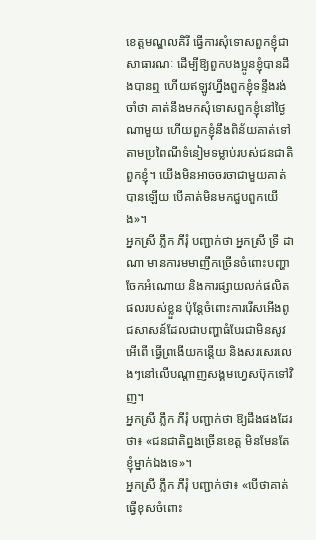ខេត្តមណ្ឌលគិរី ធ្វើការសុំទោសពួកខ្ញុំជាសាធារណៈ ដើម្បីឱ្យពួកបងប្អូនខ្ញុំបានដឹងបានឮ ហើយឥឡូវហ្នឹងពួកខ្ញុំទន្ទឹងរង់ចាំថា គាត់នឹងមកសុំទោសពួកខ្ញុំនៅថ្ងៃណាមួយ ហើយពួកខ្ញុំនឹងពិន័យគាត់ទៅតាមប្រពៃណីទំនៀមទម្លាប់របស់ជនជាតិពួកខ្ញុំ។ យើងមិនអាចចរចាជាមួយគាត់បានឡើយ បើគាត់មិនមកជួបពួកយើង»។
អ្នកស្រី ភ្លឹក ភីរុំ បញ្ជាក់ថា អ្នកស្រី ទ្រី ដាណា មានការមមាញឹកច្រើនចំពោះបញ្ហាចែកអំណោយ និងការផ្សាយលក់ផលិតផលរបស់ខ្លួន ប៉ុន្តែចំពោះការរើសអើងពូជសាសន៍ដែលជាបញ្ហាធំបែរជាមិនសូវអើពើ ធ្វើព្រងើយកន្តើយ និងសរសេរលេងៗនៅលើបណ្តាញសង្គមហ្វេសប៊ុកទៅវិញ។
អ្នកស្រី ភ្លឹក ភីរុំ បញ្ជាក់ថា ឱ្យដឹងផងដែរថា៖ «ជនជាតិព្នងច្រើនខេត្ត មិនមែនតែខ្ញុំម្នាក់ឯងទេ»។
អ្នកស្រី ភ្លឹក ភីរុំ បញ្ជាក់ថា៖ «បើថាគាត់ធ្វើខុសចំពោះ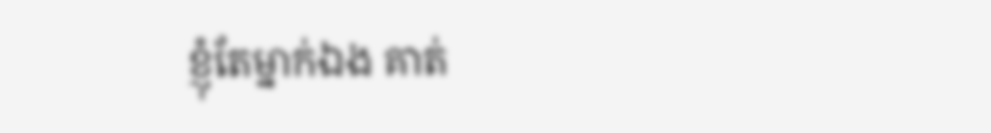ខ្ញុំតែម្នាក់ឯង គាត់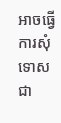អាចធ្វើការសុំទោសជា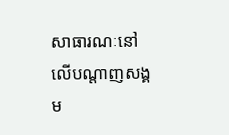សាធារណៈនៅលើបណ្តាញសង្គម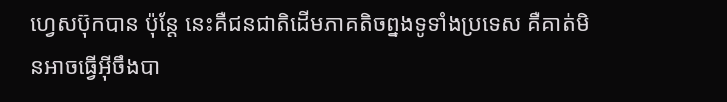ហ្វេសប៊ុកបាន ប៉ុន្តែ នេះគឺជនជាតិដើមភាគតិចព្នងទូទាំងប្រទេស គឺគាត់មិនអាចធ្វើអ៊ីចឹងបា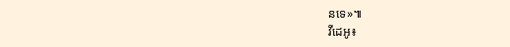នទេ»៕
វីដេអូ៖